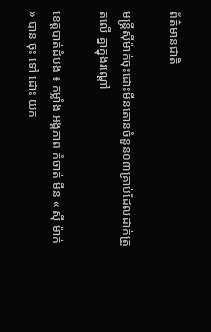ព័ត៌មានជាតិ

មន្ត្រីស៊ីម៉ាក់ចុះដោះមីនតោនចំនួន០៣គ្រាប់ដែលដាក់ត្រួតលើ គ្នាក្នុងរណ្ដៅ

ខេត្តបាត់ដំបង ៖ កម្លាំង អង្គភាព កំចាត់ មីន « ស៊ី ម៉ាក់ » បាន ចុះ ទៅ ដោះ យក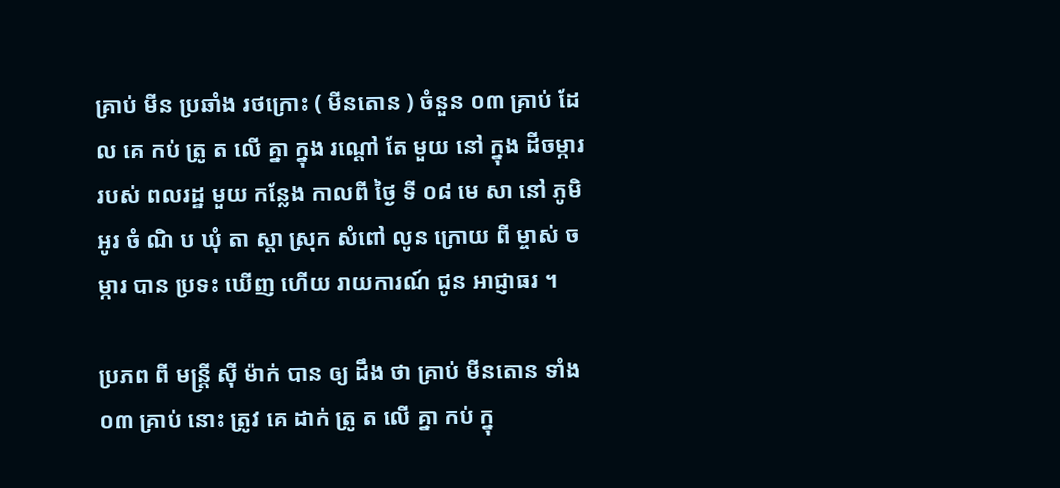គ្រាប់ មីន ប្រឆាំង រថក្រោះ ( មីនតោន ) ចំនួន ០៣ គ្រាប់ ដែល គេ កប់ ត្រូ ត លើ គ្នា ក្នុង រណ្ដៅ តែ មួយ នៅ ក្នុង ដីចម្ការ របស់ ពលរដ្ឋ មួយ កន្លែង កាលពី ថ្ងៃ ទី ០៨ មេ សា នៅ ភូមិ អូរ ចំ ណិ ប ឃុំ តា ស្ដា ស្រុក សំពៅ លូន ក្រោយ ពី ម្ចាស់ ចម្ការ បាន ប្រទះ ឃើញ ហើយ រាយការណ៍ ជូន អាជ្ញាធរ ។

ប្រភព ពី មន្ត្រី ស៊ី ម៉ាក់ បាន ឲ្យ ដឹង ថា គ្រាប់ មីនតោន ទាំង ០៣ គ្រាប់ នោះ ត្រូវ គេ ដាក់ ត្រូ ត លើ គ្នា កប់ ក្នុ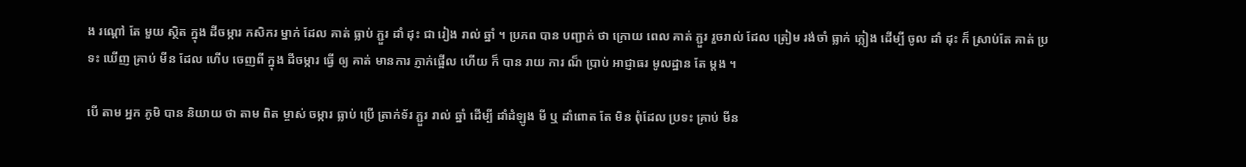ង រណ្ដៅ តែ មួយ ស្ថិត ក្នុង ដីចម្ការ កសិករ ម្នាក់ ដែល គាត់ ធ្លាប់ ភ្ជួរ ដាំ ដុះ ជា រៀង រាល់ ឆ្នាំ ។ ប្រភព បាន បញ្ជាក់ ថា ក្រោយ ពេល គាត់ ភ្ជួរ រួចរាល់ ដែល ត្រៀម រង់ចាំ ធ្លាក់ ភ្លៀង ដើម្បី ចូល ដាំ ដុះ ក៏ ស្រាប់តែ គាត់ ប្រទះ ឃើញ គ្រាប់ មីន ដែល ហើប ចេញពី ក្នុង ដីចម្ការ ធ្វើ ឲ្យ គាត់ មានការ ភ្ញាក់ផ្អើល ហើយ ក៏ បាន រាយ ការ ណ៏ ប្រាប់ អាជ្ញាធរ មូលដ្ឋាន តែ ម្ដង ។

បើ តាម អ្នក ភូមិ បាន និយាយ ថា តាម ពិត ម្ចាស់ ចម្ការ ធ្លាប់ ប្រើ ត្រាក់ទ័រ ភ្ជួរ រាល់ ឆ្នាំ ដើម្បី ដាំដំឡូង មី ឬ ដាំពោត តែ មិន ពុំដែល ប្រទះ គ្រាប់ មីន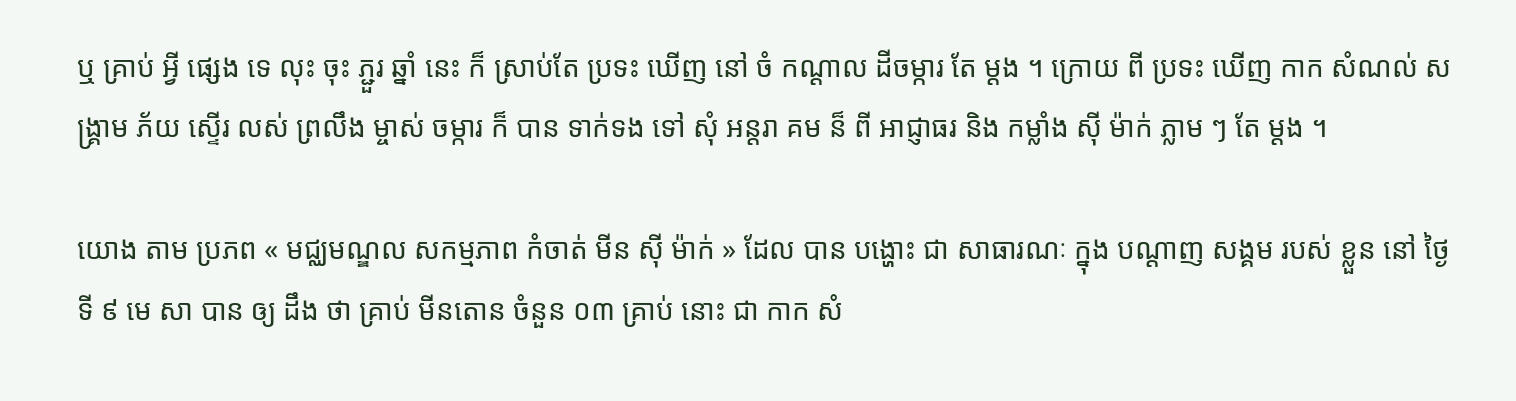ឬ គ្រាប់ អ្វី ផ្សេង ទេ លុះ ចុះ ភ្ជួរ ឆ្នាំ នេះ ក៏ ស្រាប់តែ ប្រទះ ឃើញ នៅ ចំ កណ្ដាល ដីចម្ការ តែ ម្ដង ។ ក្រោយ ពី ប្រទះ ឃើញ កាក សំណល់ សង្គ្រាម ភ័យ ស្ទើរ លស់ ព្រលឹង ម្ចាស់ ចម្ការ ក៏ បាន ទាក់ទង ទៅ សុំ អន្តរា គម ន៏ ពី អាជ្ញាធរ និង កម្លាំង ស៊ី ម៉ាក់ ភ្លាម ៗ តែ ម្ដង ។

យោង តាម ប្រភព « មជ្ឈមណ្ឌល សកម្មភាព កំចាត់ មីន ស៊ី ម៉ាក់ » ដែល បាន បង្ហោះ ជា សាធារណៈ ក្នុង បណ្ដាញ សង្គម របស់ ខ្លួន នៅ ថ្ងៃ ទី ៩ មេ សា បាន ឲ្យ ដឹង ថា គ្រាប់ មីនតោន ចំនួន ០៣ គ្រាប់ នោះ ជា កាក សំ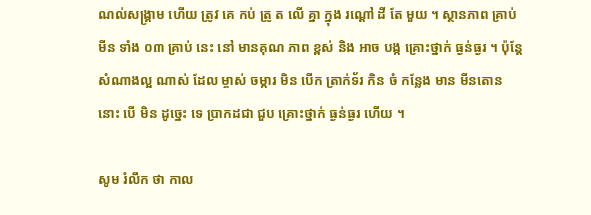ណល់សង្គ្រាម ហើយ ត្រូវ គេ កប់ ត្រូ ត លើ គ្នា ក្នុង រណ្ដៅ ដី តែ មួយ ។ ស្ថានភាព គ្រាប់ មីន ទាំង ០៣ គ្រាប់ នេះ នៅ មានគុណ ភាព ខ្ពស់ និង អាច បង្ក គ្រោះថ្នាក់ ធ្ងន់ធ្ងរ ។ ប៉ុន្តែ សំណាងល្អ ណាស់ ដែល ម្ចាស់ ចម្ការ មិន បើក ត្រាក់ទ័រ កិន ចំ កន្លែង មាន មីនតោន នោះ បើ មិន ដូច្នេះ ទេ ប្រាកដជា ជួប គ្រោះថ្នាក់ ធ្ងន់ធ្ងរ ហើយ ។

សូម រំលឹក ថា កាល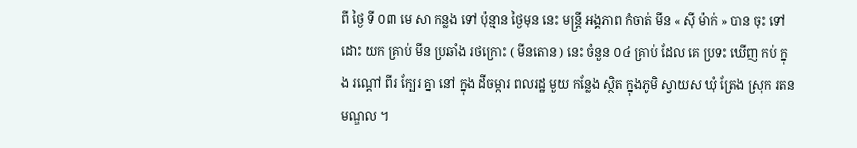ពី ថ្ងៃ ទី ០៣ មេ សា កន្លង ទៅ ប៉ុន្មាន ថ្ងៃមុន នេះ មន្ត្រី អង្គភាព កំចាត់ មីន « ស៊ី ម៉ាក់ » បាន ចុះ ទៅ ដោះ យក គ្រាប់ មីន ប្រឆាំង រថក្រោះ ( មីនតោន ) នេះ ចំនួន ០៤ គ្រាប់ ដែល គេ ប្រទះ ឃើញ កប់ ក្នុង រណ្ដៅ ពីរ ក្បែរ គ្នា នៅ ក្នុង ដីចម្ការ ពលរដ្ឋ មួយ កន្លែង ស្ថិត ក្នុងភូមិ ស្វាយស ឃុំ ត្រែង ស្រុក រតន មណ្ឌល ។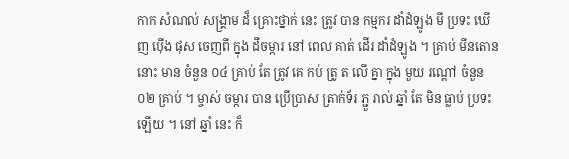កាក សំណល់ សង្គ្រាម ដ៏ គ្រោះថ្នាក់ នេះ ត្រូវ បាន កម្មករ ដាំដំឡូង មី ប្រទះ ឃើញ ប៉ើង ផុស ចេញពី ក្នុង ដីចម្ការ នៅ ពេល គាត់ ដើរ ដាំដំឡូង ។ គ្រាប់ មីនតោន នោះ មាន ចំនួន ០៤ គ្រាប់ តែ ត្រូវ គេ កប់ ត្រូ ត លើ គ្នា ក្នុង មួយ រណ្ដៅ ចំនួន ០២ គ្រាប់ ។ ម្ចាស់ ចម្ការ បាន ប្រើប្រាស ត្រាក់ទ័រ ភ្ជួ រាល់ ឆ្នាំ តែ មិន ធ្លាប់ ប្រទះ ឡើយ ។ នៅ ឆ្នាំ នេះ ក៏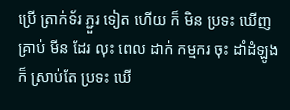ប្រើ ត្រាក់ទ័រ ភ្ជួរ ទៀត ហើយ ក៏ មិន ប្រទះ ឃើញ គ្រាប់ មីន ដែរ លុះ ពេល ដាក់ កម្មករ ចុះ ដាំដំឡូង ក៏ ស្រាប់តែ ប្រទះ ឃើ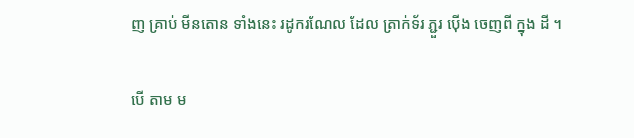ញ គ្រាប់ មីនតោន ទាំងនេះ រដូករណែល ដែល ត្រាក់ទ័រ ភ្ជួរ ប៉ើង ចេញពី ក្នុង ដី ។

បើ តាម ម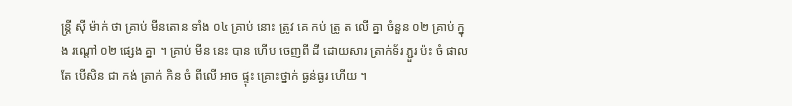ន្ត្រី ស៊ី ម៉ាក់ ថា គ្រាប់ មីនតោន ទាំង ០៤ គ្រាប់ នោះ ត្រូវ គេ កប់ ត្រូ ត លើ គ្នា ចំនួន ០២ គ្រាប់ ក្នុង រណ្តៅ ០២ ផ្សេង គ្នា ។ គ្រាប់ មីន នេះ បាន ហើប ចេញពី ដី ដោយសារ ត្រាក់ទ័រ ភ្ជួរ ប៉ះ ចំ ផាល តែ បើសិន ជា កង់ ត្រាក់ កិន ចំ ពីលើ អាច ផ្ទុះ គ្រោះថ្នាក់ ធ្ងន់ធ្ងរ ហើយ ។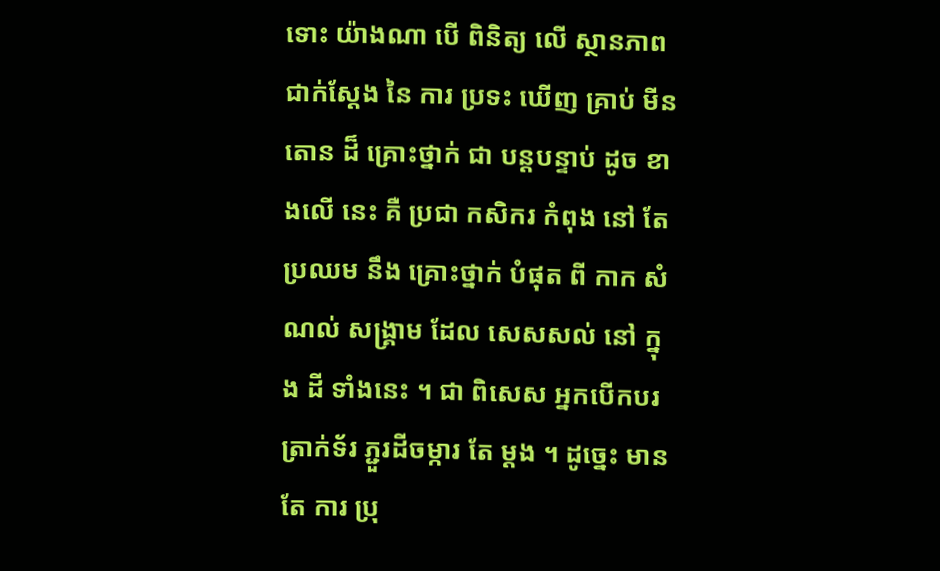ទោះ យ៉ាងណា បើ ពិនិត្យ លើ ស្ថានភាព ជាក់ស្ដែង នៃ ការ ប្រទះ ឃើញ គ្រាប់ មីនតោន ដ៏ គ្រោះថ្នាក់ ជា បន្តបន្ទាប់ ដូច ខាងលើ នេះ គឺ ប្រជា កសិករ កំពុង នៅ តែ ប្រឈម នឹង គ្រោះថ្នាក់ បំផុត ពី កាក សំណល់ សង្គ្រាម ដែល សេសសល់ នៅ ក្នុង ដី ទាំងនេះ ។ ជា ពិសេស អ្នកបើកបរ ត្រាក់ទ័រ ភ្ជួរដីចម្ការ តែ ម្ដង ។ ដូច្នេះ មាន តែ ការ ប្រុ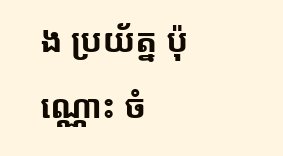ង ប្រយ័ត្ន ប៉ុណ្ណោះ ចំ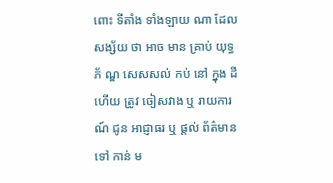ពោះ ទីតាំង ទាំងឡាយ ណា ដែល សង្ស័យ ថា អាច មាន គ្រាប់ យុទ្ធ ភ័ ណ្ឌ សេសសល់ កប់ នៅ ក្នុង ដី ហើយ ត្រូវ ចៀសវាង ឬ រាយការណ៍ ជូន អាជ្ញាធរ ឬ ផ្ដល់ ព័ត៌មាន ទៅ កាន់ ម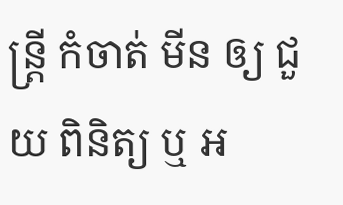ន្ត្រី កំចាត់ មីន ឲ្យ ជួយ ពិនិត្យ ឬ អ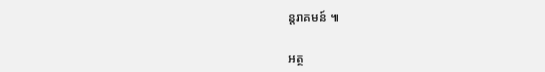ន្តរាគមន៍ ៕

អត្ថ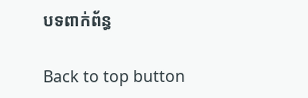បទពាក់ព័ន្ធ

Back to top button